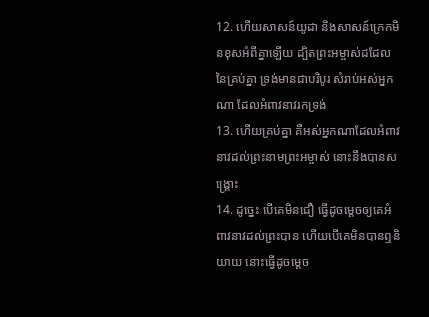12. ហើយសាសន៍យូដា និងសាសន៍ក្រេកមិនខុសអំពីគ្នាឡើយ ដ្បិតព្រះអម្ចាស់ដដែលនៃគ្រប់គ្នា ទ្រង់មានជាបរិបូរ សំរាប់អស់អ្នកណា ដែលអំពាវនាវរកទ្រង់
13. ហើយគ្រប់គ្នា គឺអស់អ្នកណាដែលអំពាវនាវដល់ព្រះនាមព្រះអម្ចាស់ នោះនឹងបានសង្គ្រោះ
14. ដូច្នេះ បើគេមិនជឿ ធ្វើដូចម្តេចឲ្យគេអំពាវនាវដល់ព្រះបាន ហើយបើគេមិនបានឮនិយាយ នោះធ្វើដូចម្តេច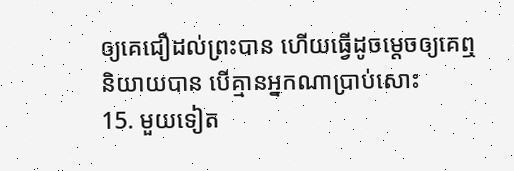ឲ្យគេជឿដល់ព្រះបាន ហើយធ្វើដូចម្តេចឲ្យគេឮនិយាយបាន បើគ្មានអ្នកណាប្រាប់សោះ
15. មួយទៀត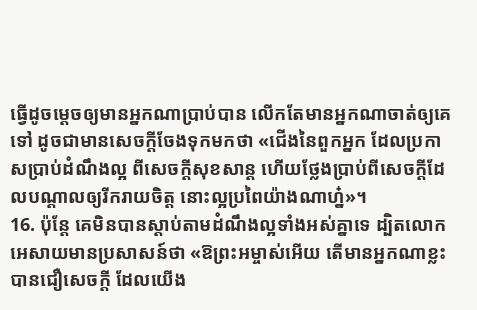ធ្វើដូចម្តេចឲ្យមានអ្នកណាប្រាប់បាន លើកតែមានអ្នកណាចាត់ឲ្យគេទៅ ដូចជាមានសេចក្តីចែងទុកមកថា «ជើងនៃពួកអ្នក ដែលប្រកាសប្រាប់ដំណឹងល្អ ពីសេចក្តីសុខសាន្ត ហើយថ្លែងប្រាប់ពីសេចក្តីដែលបណ្តាលឲ្យរីករាយចិត្ត នោះល្អប្រពៃយ៉ាងណាហ្ន៎»។
16. ប៉ុន្តែ គេមិនបានស្តាប់តាមដំណឹងល្អទាំងអស់គ្នាទេ ដ្បិតលោកអេសាយមានប្រសាសន៍ថា «ឱព្រះអម្ចាស់អើយ តើមានអ្នកណាខ្លះ បានជឿសេចក្តី ដែលយើង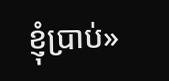ខ្ញុំប្រាប់»